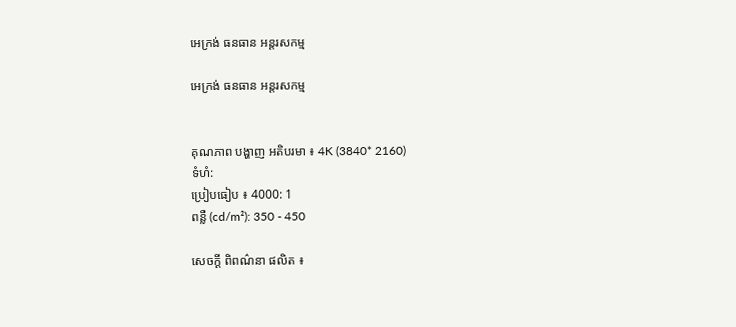អេក្រង់ ធនធាន អន្តរសកម្ម

អេក្រង់ ធនធាន អន្តរសកម្ម


គុណភាព បង្ហាញ អតិបរមា ៖ 4K (3840* 2160)
ទំហំ:
ប្រៀបធៀប ៖ 4000: 1
ពន្លឺ (cd/m²): 350 - 450

សេចក្ដី ពិពណ៌នា ផលិត ៖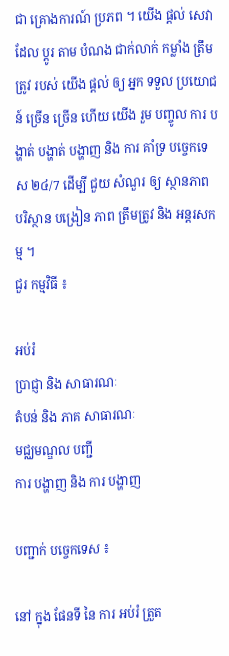ជា គ្រោងការណ៍ ប្រភព ។ យើង ផ្ដល់ សេវា ដែល ប្តូរ តាម បំណង ជាក់លាក់ កម្លាំង ត្រឹមត្រូវ របស់ យើង ផ្ដល់ ឲ្យ អ្នក ទទួល ប្រយោជន៍ ច្រើន ច្រើន ហើយ យើង រួម បញ្ចូល ការ បង្ហាត់ បង្ហាត់ បង្ហាញ និង ការ គាំទ្រ បច្ចេកទេស ២៤/7 ដើម្បី ជួយ សំណួរ ឲ្យ ស្ថានភាព បរិស្ថាន បង្រៀន ភាព ត្រឹមត្រូវ និង អន្តរសកម្ម ។
ជួរ កម្មវិធី ៖

អប់រំ
ប្រាជ្ញា និង សាធារណៈ
តំបន់ និង ភាគ សាធារណៈ
មជ្ឈមណ្ឌល បញ្ជី
ការ បង្ហាញ និង ការ បង្ហាញ

បញ្ជាក់ បច្ចេកទេស ៖

នៅ ក្នុង ផែនទី នៃ ការ អប់រំ ត្រួត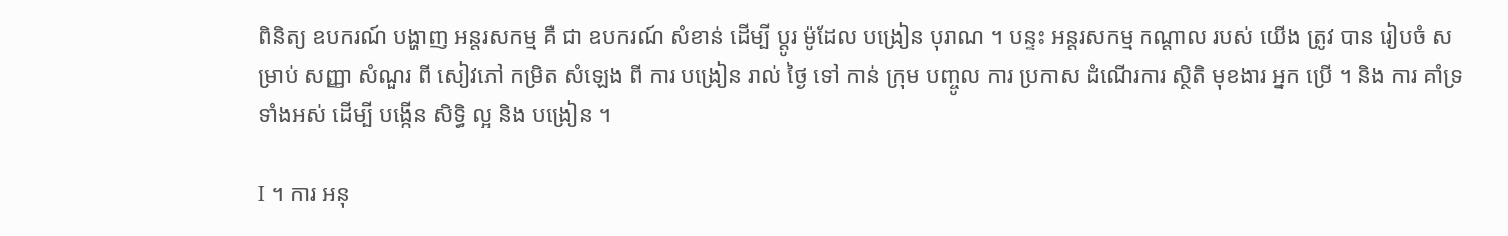ពិនិត្យ ឧបករណ៍ បង្ហាញ អន្តរសកម្ម គឺ ជា ឧបករណ៍ សំខាន់ ដើម្បី ប្ដូរ ម៉ូដែល បង្រៀន បុរាណ ។ បន្ទះ អន្តរសកម្ម កណ្ដាល របស់ យើង ត្រូវ បាន រៀបចំ សម្រាប់ សញ្ញា សំណួរ ពី សៀវភៅ កម្រិត សំឡេង ពី ការ បង្រៀន រាល់ ថ្ងៃ ទៅ កាន់ ក្រុម បញ្ចូល ការ ប្រកាស ដំណើរការ ស្ថិតិ មុខងារ អ្នក ប្រើ ។ និង ការ គាំទ្រ ទាំងអស់ ដើម្បី បង្កើន សិទ្ធិ ល្អ និង បង្រៀន ។

I ។ ការ អនុ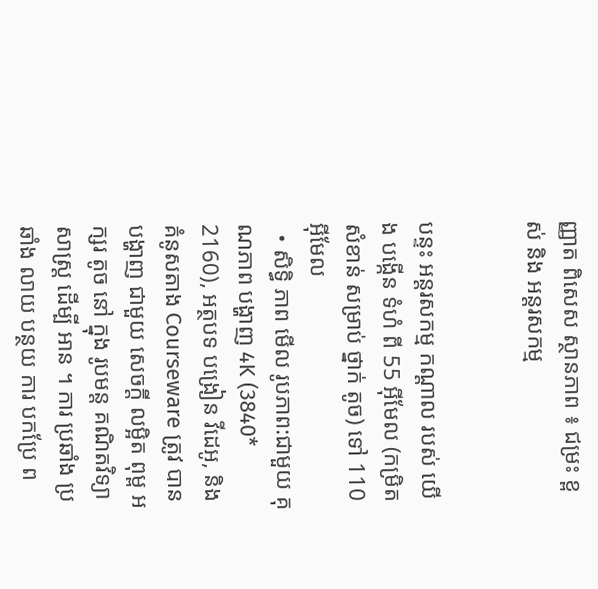ញ្ញាត ពិសេស ស្ថានភាព ៖ ជម្រះ ខ្ពស់ និង អន្តរសកម្ម


បន្ទះ អន្តរសកម្ម កណ្ដាល របស់ យើង បង្កើន ទំហំ ពី 55 អ៊ីមែល (កម្រិត សំខាន់ សម្រាប់ ថ្នាក់ តូច) ទៅ 110 អ៊ីមែល
  • សិទ្ធិ ភាព មើល រូបភាព:ជាមួយ គុណភាព បង្ហាញ 4K (3840* 2160), អត្ថបទ បង្រៀន វីដេអូ, និង គំនូសតាង Courseware ត្រូវ បាន បង្ហាញ ជាមួយ សេចក្ដី លម្អិត ពុម្ព អក្សរ តូច នៅ ក្នុង រូបមន្ត គណិតវិទ្យាសាស្ត្រ ដើម្បី អាន ។ ការ ប្រឆាំង ប្រឆាំង លាយ បន្ថយ ការ បកប្រែ ព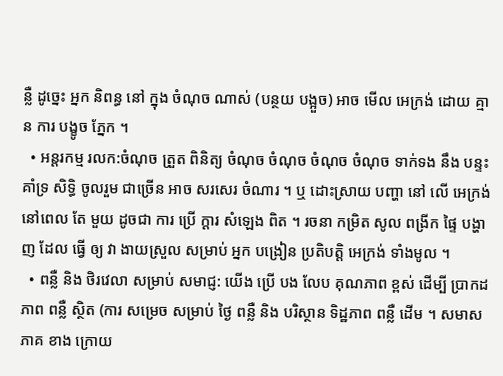ន្លឺ ដូច្នេះ អ្នក និពន្ធ នៅ ក្នុង ចំណុច ណាស់ (បន្ថយ បង្អួច) អាច មើល អេក្រង់ ដោយ គ្មាន ការ បង្ខូច ភ្នែក ។
  • អន្តរកម្ម រលក:ចំណុច ត្រួត ពិនិត្យ ចំណុច ចំណុច ចំណុច ចំណុច ទាក់ទង នឹង បន្ទះ គាំទ្រ សិទ្ធិ ចូលរួម ជាច្រើន អាច សរសេរ ចំណារ ។ ឬ ដោះស្រាយ បញ្ហា នៅ លើ អេក្រង់ នៅពេល តែ មួយ ដូចជា ការ ប្រើ ក្ដារ សំឡេង ពិត ។ រចនា កម្រិត សូល ពង្រីក ផ្ទៃ បង្ហាញ ដែល ធ្វើ ឲ្យ វា ងាយស្រួល សម្រាប់ អ្នក បង្រៀន ប្រតិបត្តិ អេក្រង់ ទាំងមូល ។
  • ពន្លឺ និង ថិរវេលា សម្រាប់ សមាជ្ញ: យើង ប្រើ បង លែប គុណភាព ខ្ពស់ ដើម្បី ប្រាកដ ភាព ពន្លឺ ស្ថិត (ការ សម្រេច សម្រាប់ ថ្ងៃ ពន្លឺ និង បរិស្ថាន ទិដ្ឋភាព ពន្លឺ ដើម ។ សមាសភាគ ខាង ក្រោយ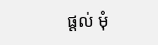ផ្ដល់ មុំ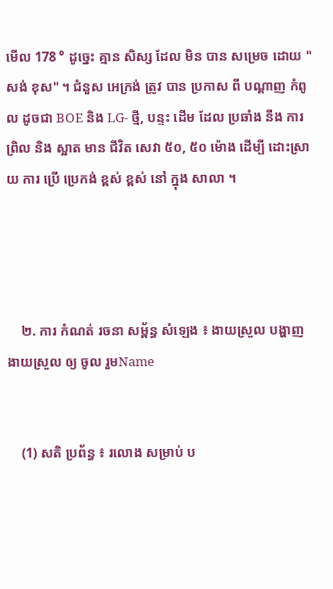មើល 178 ° ដូច្នេះ គ្មាន សិស្ស ដែល មិន បាន សម្រេច ដោយ "សង់ ខុស" ។ ជំនួស អេក្រង់ ត្រូវ បាន ប្រកាស ពី បណ្ដាញ កំពូល ដូចជា BOE និង LG- ថ្មី, បន្ទះ ដើម ដែល ប្រឆាំង នឹង ការ ព្រិល និង ស្អាត មាន ជីវិត សេវា ៥០, ៥០ ម៉ោង ដើម្បី ដោះស្រាយ ការ ប្រើ ប្រេកង់ ខ្ពស់ ខ្ពស់ នៅ ក្នុង សាលា ។




    ២. ការ កំណត់ រចនា សម្ព័ន្ធ សំឡេង ៖ ងាយស្រួល បង្ហាញ ងាយស្រួល ឲ្យ ចូល រួមName


    (1) សតិ ប្រព័ន្ធ ៖ រលោង សម្រាប់ ប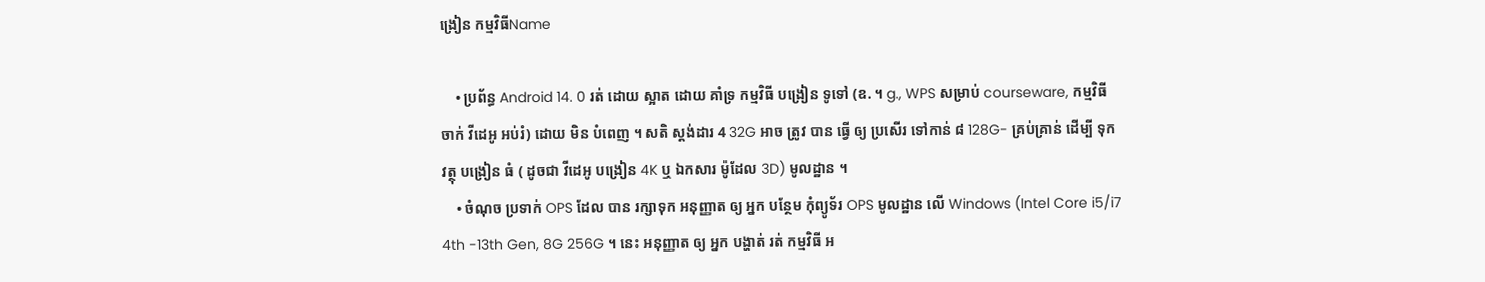ង្រៀន កម្មវិធីName

    • ប្រព័ន្ធ Android 14. 0 រត់ ដោយ ស្អាត ដោយ គាំទ្រ កម្មវិធី បង្រៀន ទូទៅ (ឧ. ។ g., WPS សម្រាប់ courseware, កម្មវិធី ចាក់ វីដេអូ អប់រំ) ដោយ មិន បំពេញ ។ សតិ ស្តង់ដារ 4 32G អាច ត្រូវ បាន ធ្វើ ឲ្យ ប្រសើរ ទៅកាន់ ៨ 128G- គ្រប់គ្រាន់ ដើម្បី ទុក វត្ថុ បង្រៀន ធំ ( ដូចជា វីដេអូ បង្រៀន 4K ឬ ឯកសារ ម៉ូដែល 3D) មូលដ្ឋាន ។
    • ចំណុច ប្រទាក់ OPS ដែល បាន រក្សាទុក អនុញ្ញាត ឲ្យ អ្នក បន្ថែម កុំព្យូទ័រ OPS មូលដ្ឋាន លើ Windows (Intel Core i5/i7 4th -13th Gen, 8G 256G ។ នេះ អនុញ្ញាត ឲ្យ អ្នក បង្ហាត់ រត់ កម្មវិធី អ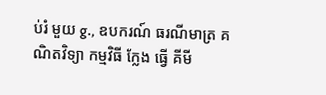ប់រំ មួយ g., ឧបករណ៍ ធរណីមាត្រ គណិតវិទ្យា កម្មវិធី ក្លែង ធ្វើ គីមី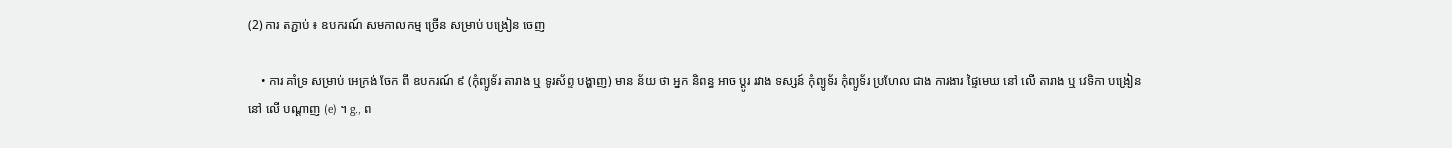(2) ការ តភ្ជាប់ ៖ ឧបករណ៍ សមកាលកម្ម ច្រើន សម្រាប់ បង្រៀន ចេញ

    • ការ គាំទ្រ សម្រាប់ អេក្រង់ ចែក ពី ឧបករណ៍ ៩ (កុំព្យូទ័រ តារាង ឬ ទូរស័ព្ទ បង្ហាញ) មាន ន័យ ថា អ្នក និពន្ធ អាច ប្ដូរ រវាង ទស្សន៍ កុំព្យូទ័រ កុំព្យូទ័រ ប្រហែល ជាង ការងារ ផ្ទៃមេឃ នៅ លើ តារាង ឬ វេទិកា បង្រៀន នៅ លើ បណ្ដាញ (e) ។ g., ព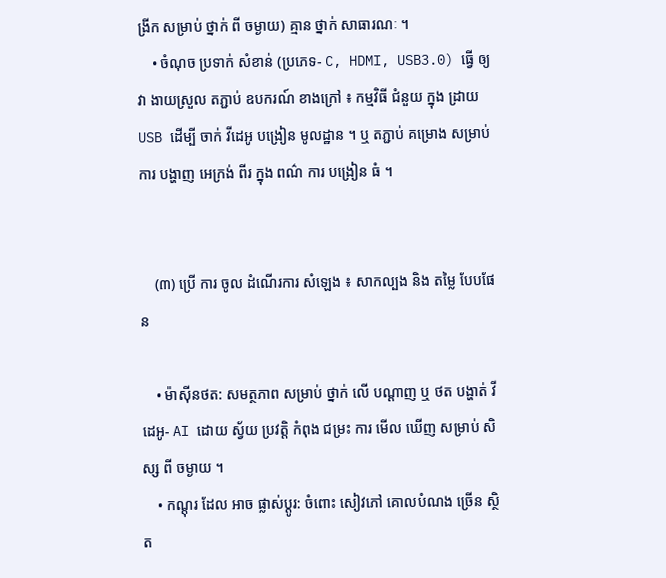ង្រីក សម្រាប់ ថ្នាក់ ពី ចម្ងាយ) គ្មាន ថ្នាក់ សាធារណៈ ។
    • ចំណុច ប្រទាក់ សំខាន់ (ប្រភេទ- C, HDMI, USB3.0) ធ្វើ ឲ្យ វា ងាយស្រួល តភ្ជាប់ ឧបករណ៍ ខាងក្រៅ ៖ កម្មវិធី ជំនួយ ក្នុង ដ្រាយ USB ដើម្បី ចាក់ វីដេអូ បង្រៀន មូលដ្ឋាន ។ ឬ តភ្ជាប់ គម្រោង សម្រាប់ ការ បង្ហាញ អេក្រង់ ពីរ ក្នុង ពណ៌ ការ បង្រៀន ធំ ។


    (៣) ប្រើ ការ ចូល ដំណើរការ សំឡេង ៖ សាកល្បង និង តម្លៃ បែបផែន

    • ម៉ាស៊ីនថត: សមត្ថភាព សម្រាប់ ថ្នាក់ លើ បណ្ដាញ ឬ ថត បង្ហាត់ វីដេអូ- AI ដោយ ស្វ័យ ប្រវត្តិ កំពុង ជម្រះ ការ មើល ឃើញ សម្រាប់ សិស្ស ពី ចម្ងាយ ។
    • កណ្ដុរ ដែល អាច ផ្លាស់ប្ដូរ: ចំពោះ សៀវភៅ គោលបំណង ច្រើន ស្ថិត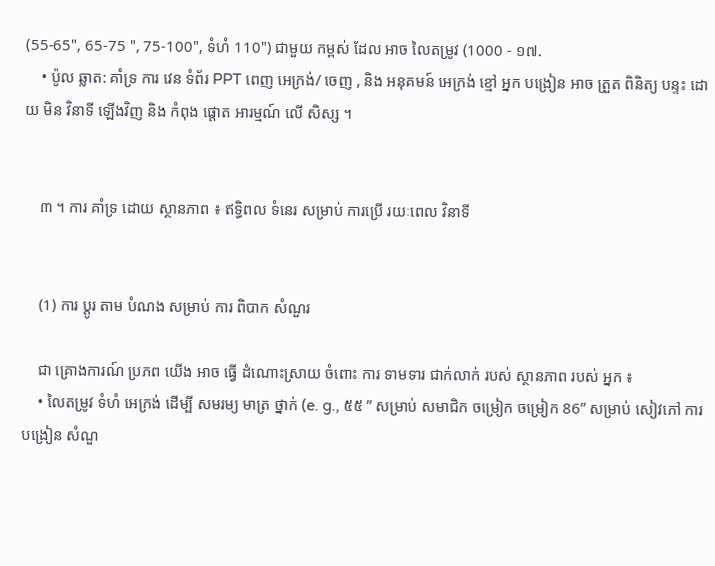(55-65", 65-75 ", 75-100", ទំហំ 110") ជាមួយ កម្ពស់ ដែល អាច លៃតម្រូវ (1000 - ១៧.
    • ប៉ូល ឆ្លាត: គាំទ្រ ការ វេន ទំព័រ PPT ពេញ អេក្រង់/ ចេញ , និង អនុគមន៍ អេក្រង់ ខ្មៅ អ្នក បង្រៀន អាច ត្រួត ពិនិត្យ បន្ទះ ដោយ មិន វិនាទី ឡើងវិញ និង កំពុង ផ្ដោត អារម្មណ៍ លើ សិស្ស ។


    ៣ ។ ការ គាំទ្រ ដោយ ស្ថានភាព ៖ ឥទ្ធិពល ទំនេរ សម្រាប់ ការប្រើ រយៈពេល វិនាទី


    (1) ការ ប្ដូរ តាម បំណង សម្រាប់ ការ ពិបាក សំណួរ

    ជា គ្រោងការណ៍ ប្រភព យើង អាច ធ្វើ ដំណោះស្រាយ ចំពោះ ការ ទាមទារ ជាក់លាក់ របស់ ស្ថានភាព របស់ អ្នក ៖
    • លៃតម្រូវ ទំហំ អេក្រង់ ដើម្បី សមរម្យ មាត្រ ថ្នាក់ (e. g., ៥៥ ” សម្រាប់ សមាជិក ចម្រៀក ចម្រៀក 86” សម្រាប់ សៀវភៅ ការ បង្រៀន សំណួ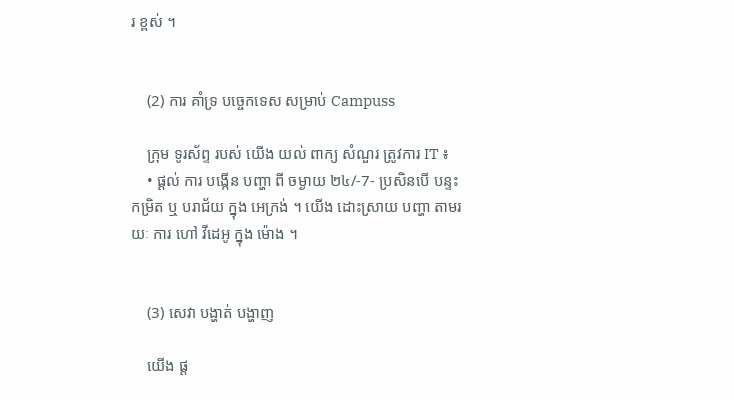រ ខ្ពស់ ។


    (2) ការ គាំទ្រ បច្ចេកទេស សម្រាប់ Campuss

    ក្រុម ទូរស័ព្ទ របស់ យើង យល់ ពាក្យ សំណួរ ត្រូវការ IT ៖
    • ផ្ដល់ ការ បង្កើន បញ្ហា ពី ចម្ងាយ ២៤/-7- ប្រសិនបើ បន្ទះ កម្រិត ឬ បរាជ័យ ក្នុង អេក្រង់ ។ យើង ដោះស្រាយ បញ្ហា តាមរយៈ ការ ហៅ វីដេអូ ក្នុង ម៉ោង ។


    (3) សេវា បង្ហាត់ បង្ហាញ

    យើង ផ្ដ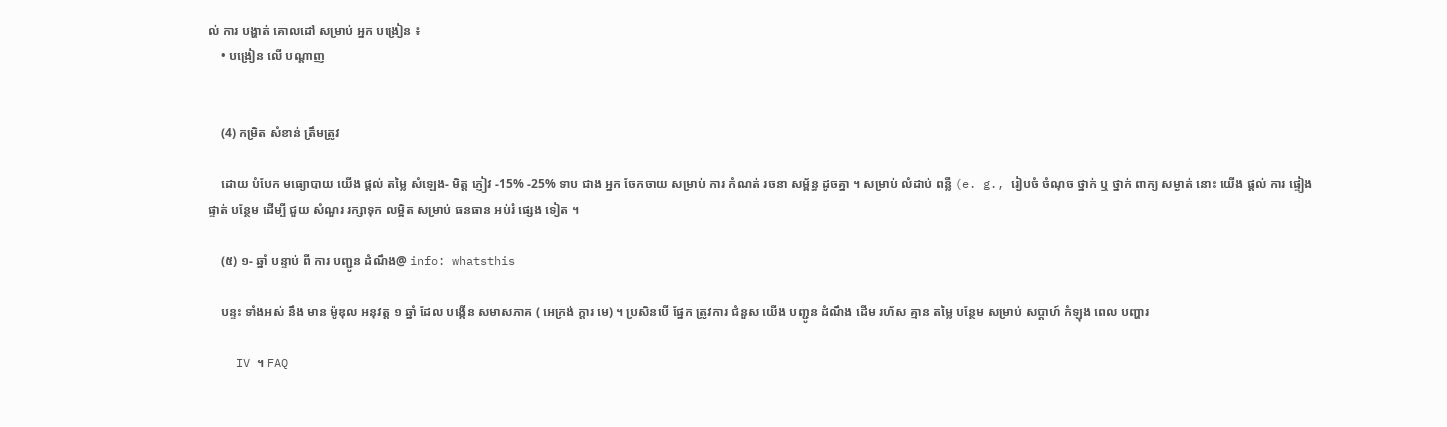ល់ ការ បង្ហាត់ គោលដៅ សម្រាប់ អ្នក បង្រៀន ៖
    • បង្រៀន លើ បណ្ដាញ


    (4) កម្រិត សំខាន់ ត្រឹមត្រូវ

    ដោយ បំបែក មធ្យោបាយ យើង ផ្ដល់ តម្លៃ សំឡេង- មិត្ដ ភ្ញៀវ -15% -25% ទាប ជាង អ្នក ចែកចាយ សម្រាប់ ការ កំណត់ រចនា សម្ព័ន្ធ ដូចគ្នា ។ សម្រាប់ លំដាប់ ពន្លឺ (e. g., រៀបចំ ចំណុច ថ្នាក់ ឬ ថ្នាក់ ពាក្យ សម្ងាត់ នោះ យើង ផ្ដល់ ការ ផ្ទៀងផ្ទាត់ បន្ថែម ដើម្បី ជួយ សំណួរ រក្សាទុក លម្អិត សម្រាប់ ធនធាន អប់រំ ផ្សេង ទៀត ។

    (៥) ១- ឆ្នាំ បន្ទាប់ ពី ការ បញ្ជូន ដំណឹង@ info: whatsthis

    បន្ទះ ទាំងអស់ នឹង មាន ម៉ូឌុល អនុវត្ត ១ ឆ្នាំ ដែល បង្កើន សមាសភាគ ( អេក្រង់ ក្ដារ មេ) ។ ប្រសិនបើ ផ្នែក ត្រូវការ ជំនួស យើង បញ្ជូន ដំណឹង ដើម រហ័ស គ្មាន តម្លៃ បន្ថែម សម្រាប់ សប្ដាហ៍ កំឡុង ពេល បញ្ហារ

    IV ។ FAQ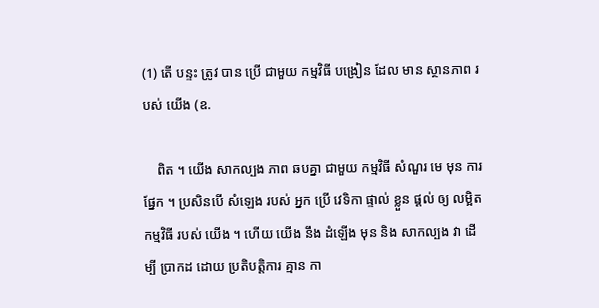(1) តើ បន្ទះ ត្រូវ បាន ប្រើ ជាមួយ កម្មវិធី បង្រៀន ដែល មាន ស្ថានភាព របស់ យើង (ឧ.

    ពិត ។ យើង សាកល្បង ភាព ឆបគ្នា ជាមួយ កម្មវិធី សំណួរ មេ មុន ការ ផ្នែក ។ ប្រសិនបើ សំឡេង របស់ អ្នក ប្រើ វេទិកា ផ្ទាល់ ខ្លួន ផ្ដល់ ឲ្យ លម្អិត កម្មវិធី របស់ យើង ។ ហើយ យើង នឹង ដំឡើង មុន និង សាកល្បង វា ដើម្បី ប្រាកដ ដោយ ប្រតិបត្តិការ គ្មាន កា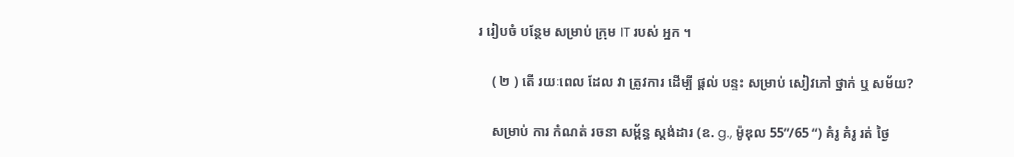រ រៀបចំ បន្ថែម សម្រាប់ ក្រុម IT របស់ អ្នក ។

    ( ២ ) តើ រយៈពេល ដែល វា ត្រូវការ ដើម្បី ផ្តល់ បន្ទះ សម្រាប់ សៀវភៅ ថ្នាក់ ឬ សម័យ?

    សម្រាប់ ការ កំណត់ រចនា សម្ព័ន្ធ ស្តង់ដារ (ឧ. g., ម៉ូឌុល 55”/65 “) គំរូ គំរូ រត់ ថ្ងៃ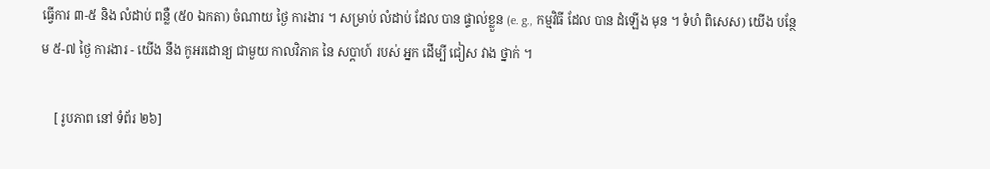ធ្វើការ ៣-៥ និង លំដាប់ ពន្លឺ (៥0 ឯកតា) ចំណាយ ថ្ងៃ ការងារ ។ សម្រាប់ លំដាប់ ដែល បាន ផ្ទាល់ខ្លួន (e. g., កម្មវិធី ដែល បាន ដំឡើង មុន ។ ទំហំ ពិសេស) យើង បន្ថែម ៥-៧ ថ្ងៃ ការងារ - យើង នឹង កូអរដោន្យ ជាមួយ កាលវិភាគ នៃ សប្ដាហ៍ របស់ អ្នក ដើម្បី ជៀស វាង ថ្នាក់ ។

    [ រូបភាព នៅ ទំព័រ ២៦]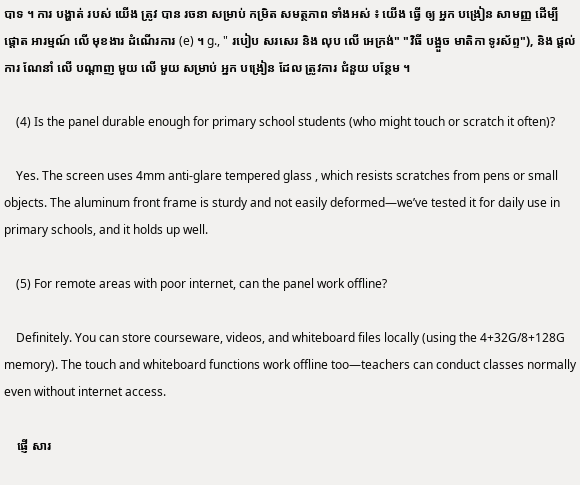បាទ ។ ការ បង្ហាត់ របស់ យើង ត្រូវ បាន រចនា សម្រាប់ កម្រិត សមត្ថភាព ទាំងអស់ ៖ យើង ធ្វើ ឲ្យ អ្នក បង្រៀន សាមញ្ញ ដើម្បី ផ្ដោត អារម្មណ៍ លើ មុខងារ ដំណើរការ (e) ។ g., " របៀប សរសេរ និង លុប លើ អេក្រង់" "វិធី បង្អួច មាតិកា ទូរស័ព្ទ"), និង ផ្ដល់ ការ ណែនាំ លើ បណ្ដាញ មួយ លើ មួយ សម្រាប់ អ្នក បង្រៀន ដែល ត្រូវការ ជំនួយ បន្ថែម ។

    (4) Is the panel durable enough for primary school students (who might touch or scratch it often)?

    Yes. The screen uses 4mm anti-glare tempered glass , which resists scratches from pens or small objects. The aluminum front frame is sturdy and not easily deformed—we’ve tested it for daily use in primary schools, and it holds up well.

    (5) For remote areas with poor internet, can the panel work offline?

    Definitely. You can store courseware, videos, and whiteboard files locally (using the 4+32G/8+128G memory). The touch and whiteboard functions work offline too—teachers can conduct classes normally even without internet access.

    ផ្ញើ សារ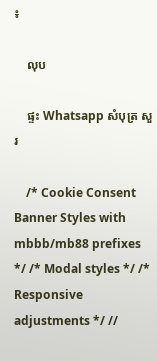៖

    លុប

    ផ្ទះ Whatsapp សំបុត្រ សួរ

    /* Cookie Consent Banner Styles with mbbb/mb88 prefixes */ /* Modal styles */ /* Responsive adjustments */ //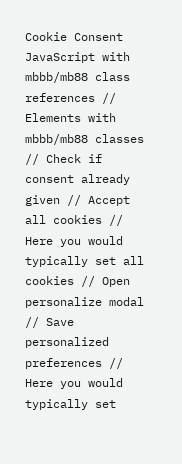Cookie Consent JavaScript with mbbb/mb88 class references // Elements with mbbb/mb88 classes // Check if consent already given // Accept all cookies // Here you would typically set all cookies // Open personalize modal // Save personalized preferences // Here you would typically set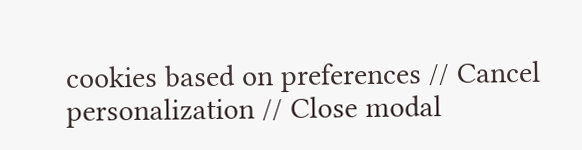cookies based on preferences // Cancel personalization // Close modal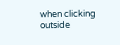when clicking outside